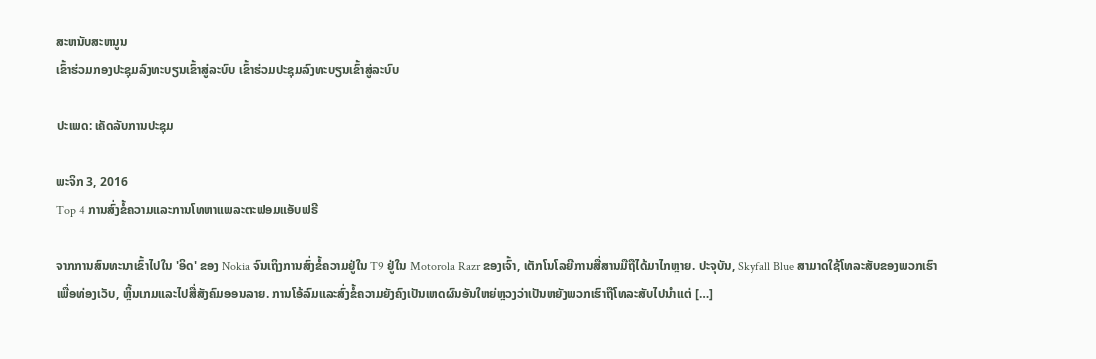ສະຫນັບສະຫນູນ
ເຂົ້າຮ່ວມກອງປະຊຸມລົງທະບຽນເຂົ້າສູ່ລະບົບ ເຂົ້າຮ່ວມປະຊຸມລົງທະບຽນເຂົ້າສູ່ລະບົບ

ປະເພດ: ເຄັດລັບການປະຊຸມ

ພະຈິກ 3, 2016
Top 4 ການສົ່ງຂໍ້ຄວາມແລະການໂທຫາແພລະຕະຟອມແອັບຟຣີ

ຈາກການສົນທະນາເຂົ້າໄປໃນ 'ອິດ' ຂອງ Nokia ຈົນເຖິງການສົ່ງຂໍ້ຄວາມຢູ່ໃນ T9 ຢູ່ໃນ Motorola Razr ຂອງເຈົ້າ, ເຕັກໂນໂລຍີການສື່ສານມືຖືໄດ້ມາໄກຫຼາຍ. ປະຈຸບັນ, Skyfall Blue ສາມາດໃຊ້ໂທລະສັບຂອງພວກເຮົາເພື່ອທ່ອງເວັບ, ຫຼິ້ນເກມແລະໄປສື່ສັງຄົມອອນລາຍ. ການໂອ້ລົມແລະສົ່ງຂໍ້ຄວາມຍັງຄົງເປັນເຫດຜົນອັນໃຫຍ່ຫຼວງວ່າເປັນຫຍັງພວກເຮົາຖືໂທລະສັບໄປນໍາແຕ່ […]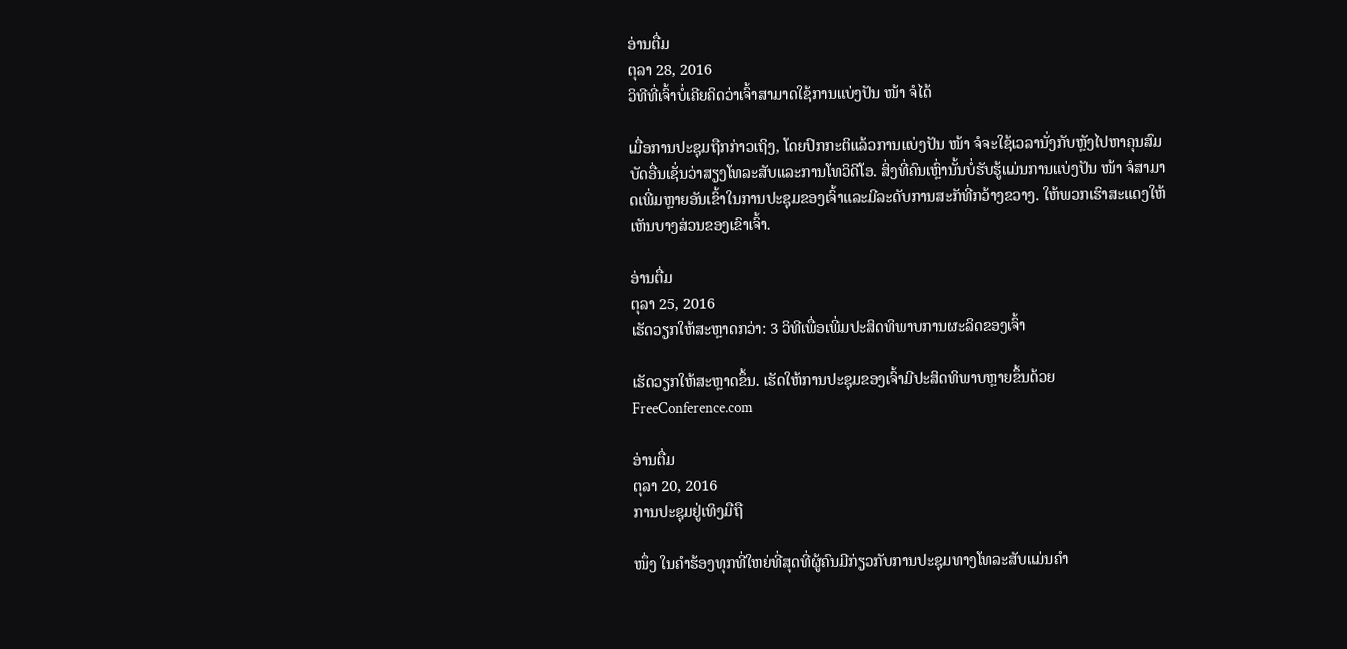ອ່ານຕື່ມ
ຕຸລາ 28, 2016
ວິທີທີ່ເຈົ້າບໍ່ເຄີຍຄິດວ່າເຈົ້າສາມາດໃຊ້ການແບ່ງປັນ ໜ້າ ຈໍໄດ້

ເມື່ອການປະຊຸມຖືກກ່າວເຖິງ, ໂດຍປົກກະຕິແລ້ວການແບ່ງປັນ ໜ້າ ຈໍຈະໃຊ້ເວລານັ່ງກັບຫຼັງໄປຫາຄຸນສົມບັດອື່ນເຊັ່ນວ່າສຽງໂທລະສັບແລະການໂທວິດີໂອ. ສິ່ງທີ່ຄົນເຫຼົ່ານັ້ນບໍ່ຮັບຮູ້ແມ່ນການແບ່ງປັນ ໜ້າ ຈໍສາມາດເພີ່ມຫຼາຍອັນເຂົ້າໃນການປະຊຸມຂອງເຈົ້າແລະມີລະດັບການສະັກທີ່ກວ້າງຂວາງ. ໃຫ້ພວກເຮົາສະແດງໃຫ້ເຫັນບາງສ່ວນຂອງເຂົາເຈົ້າ.

ອ່ານຕື່ມ
ຕຸລາ 25, 2016
ເຮັດວຽກໃຫ້ສະຫຼາດກວ່າ: 3 ວິທີເພື່ອເພີ່ມປະສິດທິພາບການຜະລິດຂອງເຈົ້າ

ເຮັດວຽກໃຫ້ສະຫຼາດຂຶ້ນ. ເຮັດໃຫ້ການປະຊຸມຂອງເຈົ້າມີປະສິດທິພາບຫຼາຍຂຶ້ນດ້ວຍ FreeConference.com

ອ່ານຕື່ມ
ຕຸລາ 20, 2016
ການປະຊຸມຢູ່ເທິງມືຖື

ໜຶ່ງ ໃນຄໍາຮ້ອງທຸກທີ່ໃຫຍ່ທີ່ສຸດທີ່ຜູ້ຄົນມີກ່ຽວກັບການປະຊຸມທາງໂທລະສັບແມ່ນຄໍາ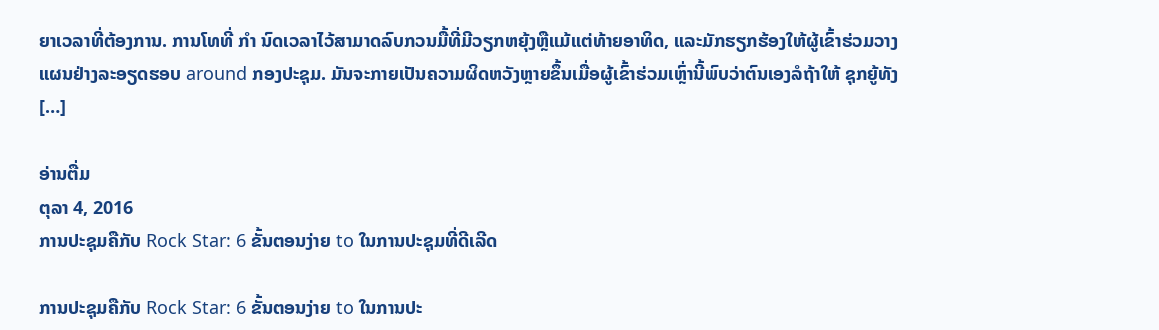ຍາເວລາທີ່ຕ້ອງການ. ການໂທທີ່ ກຳ ນົດເວລາໄວ້ສາມາດລົບກວນມື້ທີ່ມີວຽກຫຍຸ້ງຫຼືແມ້ແຕ່ທ້າຍອາທິດ, ແລະມັກຮຽກຮ້ອງໃຫ້ຜູ້ເຂົ້າຮ່ວມວາງແຜນຢ່າງລະອຽດຮອບ around ກອງປະຊຸມ. ມັນຈະກາຍເປັນຄວາມຜິດຫວັງຫຼາຍຂຶ້ນເມື່ອຜູ້ເຂົ້າຮ່ວມເຫຼົ່ານີ້ພົບວ່າຕົນເອງລໍຖ້າໃຫ້ ຊຸກຍູ້ທັງ […]

ອ່ານຕື່ມ
ຕຸລາ 4, 2016
ການປະຊຸມຄືກັບ Rock Star: 6 ຂັ້ນຕອນງ່າຍ to ໃນການປະຊຸມທີ່ດີເລີດ

ການປະຊຸມຄືກັບ Rock Star: 6 ຂັ້ນຕອນງ່າຍ to ໃນການປະ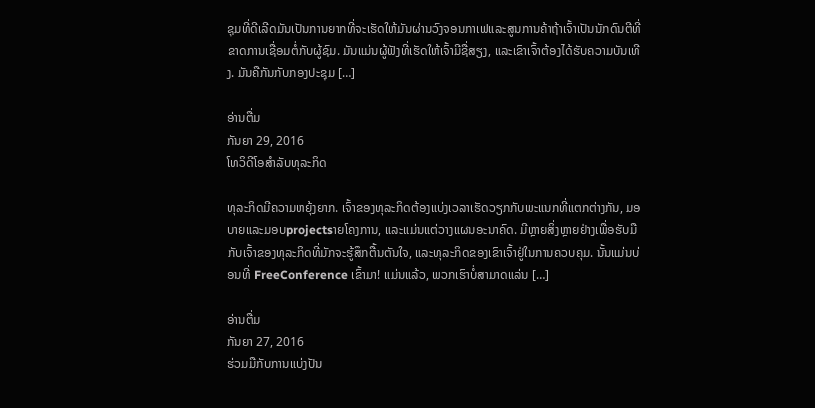ຊຸມທີ່ດີເລີດມັນເປັນການຍາກທີ່ຈະເຮັດໃຫ້ມັນຜ່ານວົງຈອນກາເຟແລະສູນການຄ້າຖ້າເຈົ້າເປັນນັກດົນຕີທີ່ຂາດການເຊື່ອມຕໍ່ກັບຜູ້ຊົມ. ມັນແມ່ນຜູ້ຟັງທີ່ເຮັດໃຫ້ເຈົ້າມີຊື່ສຽງ, ແລະເຂົາເຈົ້າຕ້ອງໄດ້ຮັບຄວາມບັນເທີງ. ມັນຄືກັນກັບກອງປະຊຸມ […]

ອ່ານຕື່ມ
ກັນຍາ 29, 2016
ໂທວິດີໂອສໍາລັບທຸລະກິດ

ທຸລະກິດມີຄວາມຫຍຸ້ງຍາກ. ເຈົ້າຂອງທຸລະກິດຕ້ອງແບ່ງເວລາເຮັດວຽກກັບພະແນກທີ່ແຕກຕ່າງກັນ, ມອບາຍແລະມອບprojectsາຍໂຄງການ, ແລະແມ່ນແຕ່ວາງແຜນອະນາຄົດ. ມີຫຼາຍສິ່ງຫຼາຍຢ່າງເພື່ອຮັບມືກັບເຈົ້າຂອງທຸລະກິດທີ່ມັກຈະຮູ້ສຶກຕື້ນຕັນໃຈ, ແລະທຸລະກິດຂອງເຂົາເຈົ້າຢູ່ໃນການຄວບຄຸມ. ນັ້ນແມ່ນບ່ອນທີ່ FreeConference ເຂົ້າມາ! ແມ່ນແລ້ວ, ພວກເຮົາບໍ່ສາມາດແລ່ນ […]

ອ່ານຕື່ມ
ກັນຍາ 27, 2016
ຮ່ວມມືກັບການແບ່ງປັນ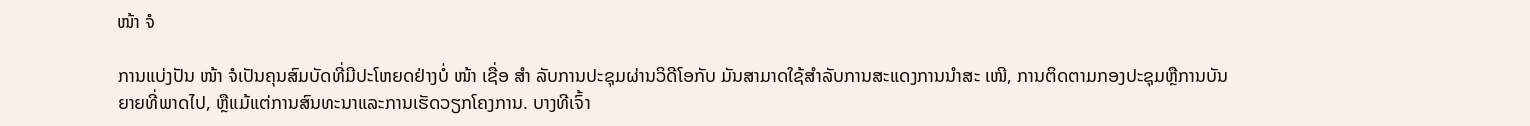ໜ້າ ຈໍ

ການແບ່ງປັນ ໜ້າ ຈໍເປັນຄຸນສົມບັດທີ່ມີປະໂຫຍດຢ່າງບໍ່ ໜ້າ ເຊື່ອ ສຳ ລັບການປະຊຸມຜ່ານວິດີໂອກັບ ມັນສາມາດໃຊ້ສໍາລັບການສະແດງການນໍາສະ ເໜີ, ການຕິດຕາມກອງປະຊຸມຫຼືການບັນຍາຍທີ່ພາດໄປ, ຫຼືແມ້ແຕ່ການສົນທະນາແລະການເຮັດວຽກໂຄງການ. ບາງທີເຈົ້າ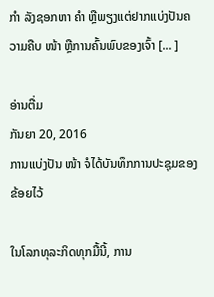ກຳ ລັງຊອກຫາ ຄຳ ຫຼືພຽງແຕ່ຢາກແບ່ງປັນຄວາມຄືບ ໜ້າ ຫຼືການຄົ້ນພົບຂອງເຈົ້າ [... ]

ອ່ານຕື່ມ
ກັນຍາ 20, 2016
ການແບ່ງປັນ ໜ້າ ຈໍໄດ້ບັນທຶກການປະຊຸມຂອງຂ້ອຍໄວ້

ໃນໂລກທຸລະກິດທຸກມື້ນີ້, ການ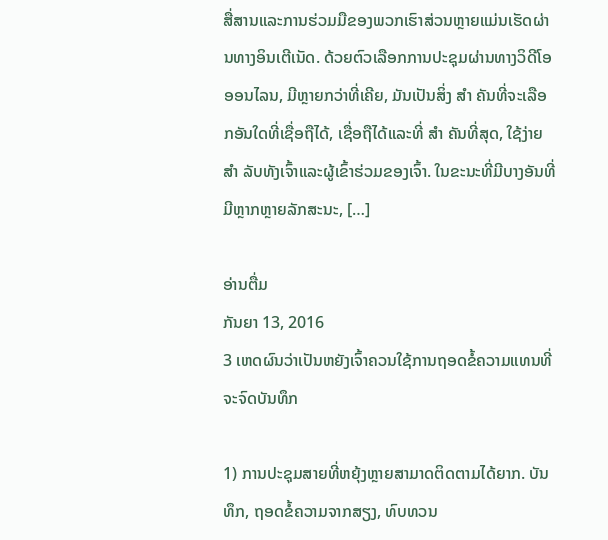ສື່ສານແລະການຮ່ວມມືຂອງພວກເຮົາສ່ວນຫຼາຍແມ່ນເຮັດຜ່ານທາງອິນເຕີເນັດ. ດ້ວຍຕົວເລືອກການປະຊຸມຜ່ານທາງວິດີໂອອອນໄລນ, ມີຫຼາຍກວ່າທີ່ເຄີຍ, ມັນເປັນສິ່ງ ສຳ ຄັນທີ່ຈະເລືອກອັນໃດທີ່ເຊື່ອຖືໄດ້, ເຊື່ອຖືໄດ້ແລະທີ່ ສຳ ຄັນທີ່ສຸດ, ໃຊ້ງ່າຍ ສຳ ລັບທັງເຈົ້າແລະຜູ້ເຂົ້າຮ່ວມຂອງເຈົ້າ. ໃນຂະນະທີ່ມີບາງອັນທີ່ມີຫຼາກຫຼາຍລັກສະນະ, […]

ອ່ານຕື່ມ
ກັນຍາ 13, 2016
3 ເຫດຜົນວ່າເປັນຫຍັງເຈົ້າຄວນໃຊ້ການຖອດຂໍ້ຄວາມແທນທີ່ຈະຈົດບັນທຶກ

1) ການປະຊຸມສາຍທີ່ຫຍຸ້ງຫຼາຍສາມາດຕິດຕາມໄດ້ຍາກ. ບັນທຶກ, ຖອດຂໍ້ຄວາມຈາກສຽງ, ທົບທວນ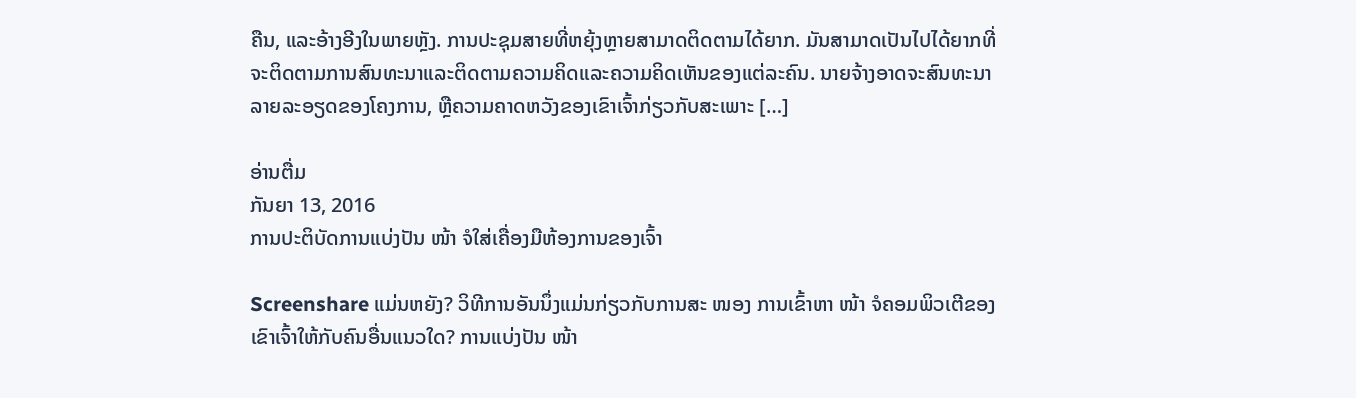ຄືນ, ແລະອ້າງອີງໃນພາຍຫຼັງ. ການປະຊຸມສາຍທີ່ຫຍຸ້ງຫຼາຍສາມາດຕິດຕາມໄດ້ຍາກ. ມັນສາມາດເປັນໄປໄດ້ຍາກທີ່ຈະຕິດຕາມການສົນທະນາແລະຕິດຕາມຄວາມຄິດແລະຄວາມຄິດເຫັນຂອງແຕ່ລະຄົນ. ນາຍຈ້າງອາດຈະສົນທະນາລາຍລະອຽດຂອງໂຄງການ, ຫຼືຄວາມຄາດຫວັງຂອງເຂົາເຈົ້າກ່ຽວກັບສະເພາະ […]

ອ່ານຕື່ມ
ກັນຍາ 13, 2016
ການປະຕິບັດການແບ່ງປັນ ໜ້າ ຈໍໃສ່ເຄື່ອງມືຫ້ອງການຂອງເຈົ້າ

Screenshare ແມ່ນຫຍັງ? ວິທີການອັນນຶ່ງແມ່ນກ່ຽວກັບການສະ ໜອງ ການເຂົ້າຫາ ໜ້າ ຈໍຄອມພິວເຕີຂອງເຂົາເຈົ້າໃຫ້ກັບຄົນອື່ນແນວໃດ? ການແບ່ງປັນ ໜ້າ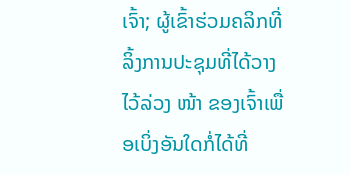ເຈົ້າ; ຜູ້ເຂົ້າຮ່ວມຄລິກທີ່ລິ້ງການປະຊຸມທີ່ໄດ້ວາງໄວ້ລ່ວງ ໜ້າ ຂອງເຈົ້າເພື່ອເບິ່ງອັນໃດກໍ່ໄດ້ທີ່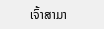ເຈົ້າສາມາ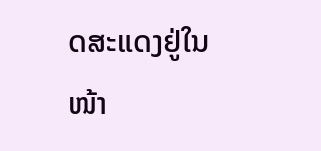ດສະແດງຢູ່ໃນ ໜ້າ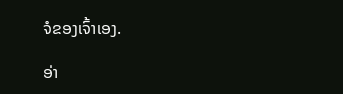ຈໍຂອງເຈົ້າເອງ.

ອ່າ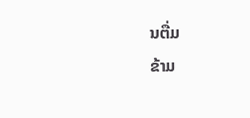ນຕື່ມ
ຂ້າມ